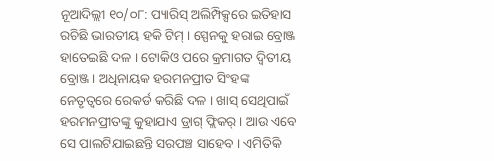ନୂଆଦିଲ୍ଲୀ ୧୦/୦୮: ପ୍ୟାରିସ୍ ଅଲିମ୍ପିକ୍ସରେ ଇତିହାସ ରଚିଛି ଭାରତୀୟ ହକି ଟିମ୍ । ସ୍ପେନକୁ ହରାଇ ବ୍ରୋଞ୍ଜ ହାତେଇଛି ଦଳ । ଟୋକିଓ ପରେ କ୍ରମାଗତ ଦ୍ୱିତୀୟ ବ୍ରୋଞ୍ଜ । ଅଧିନାୟକ ହରମନପ୍ରୀତ ସିଂହଙ୍କ ନେତୃତ୍ୱରେ ରେକର୍ଡ କରିଛି ଦଳ । ଖାସ୍ ସେଥିପାଇଁ ହରମନପ୍ରୀତଙ୍କୁ କୁହାଯାଏ ଡ୍ରାଗ୍ ଫ୍ଲିକର୍ । ଆଉ ଏବେ ସେ ପାଲଟିଯାଇଛନ୍ତି ସରପଞ୍ଚ ସାହେବ । ଏମିତିକି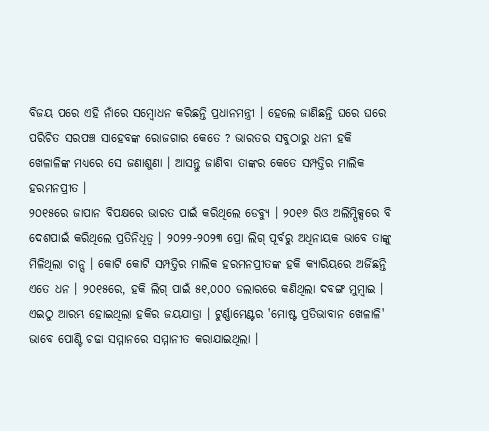ବିଜୟ ପରେ ଏହି ନାଁରେ ସମ୍ୱୋଧନ କରିଛନ୍ତି ପ୍ରଧାନମନ୍ତ୍ରୀ । ହେଲେ ଜାଣିଛନ୍ତି ଘରେ ଘରେ ପରିଚିତ ସରପଞ୍ଚ ସାହେବଙ୍କ ରୋଜଗାର କେତେ ? ଭାରତର ସବୁଠାରୁ ଧନୀ ହକି ଖେଳାଳିଙ୍କ ମଧ୍ୟରେ ସେ ଜଣାଶୁଣା । ଆସନ୍ତୁ ଜାଣିବା ତାଙ୍କର କେତେ ସମ୍ପତ୍ତିର ମାଲିକ ହରମନପ୍ରୀତ ।
୨୦୧୫ରେ ଜାପାନ ବିପକ୍ଷରେ ଭାରତ ପାଇଁ କରିଥିଲେ ଡେବ୍ୟୁ । ୨୦୧୬ ରିଓ ଅଲିମ୍ପିକ୍ସରେ ବି ଦେଶପାଇଁ କରିଥିଲେ ପ୍ରତିନିଧିତ୍ୱ । ୨୦୨୨-୨୦୨୩ ପ୍ରୋ ଲିଗ୍ ପୂର୍ବରୁ ଅଧିନାୟକ ଭାବେ ତାଙ୍କୁ ମିଳିଥିଲା ଚାନ୍ସ । କୋଟି କୋଟି ସମ୍ପତ୍ତିର ମାଲିକ ହରମନପ୍ରୀତଙ୍କ ହକି କ୍ୟାରିୟରେ ଅର୍ଜିଛନ୍ତି ଏତେ ଧନ । ୨୦୧୫ରେ, ହକି ଲିଗ୍ ପାଇଁ ୫୧,୦୦୦ ଡଲାରରେ କଣିଥିଲା ଦବଙ୍ଗ ମୁମ୍ବାଇ । ଏଇଠୁ ଆରମ୍ଭ ହୋଇଥିଲା ହକିର ଜୟଯାତ୍ରା । ଟୁର୍ଣ୍ଣାମେଣ୍ଟର 'ମୋଷ୍ଟ ପ୍ରତିଭାବାନ ଖେଳାଳି' ଭାବେ ପୋଣ୍ଟି ଚଢା ସମ୍ମାନରେ ସମ୍ମାନୀତ କରାଯାଇଥିଲା ।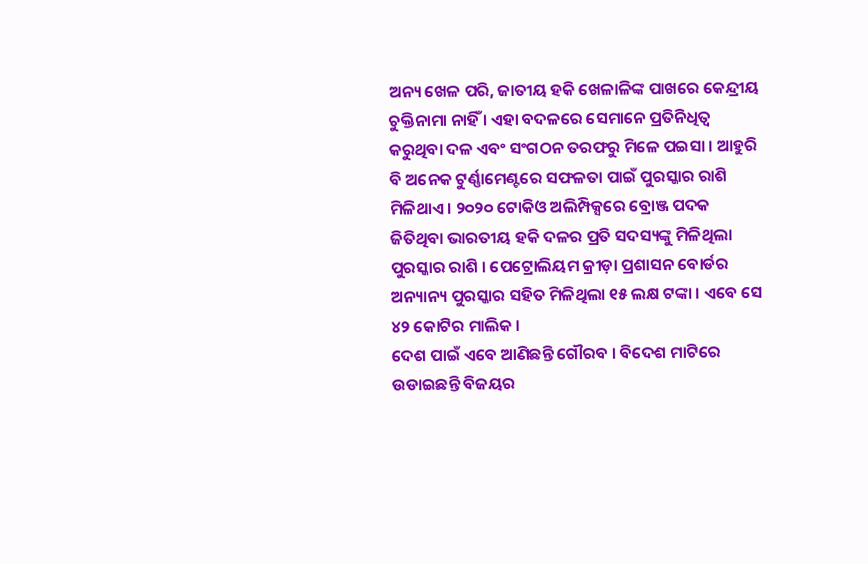ଅନ୍ୟ ଖେଳ ପରି, ଜାତୀୟ ହକି ଖେଳାଳିଙ୍କ ପାଖରେ କେନ୍ଦ୍ରୀୟ ଚୁକ୍ତିନାମା ନାହିଁ । ଏହା ବଦଳରେ ସେମାନେ ପ୍ରତିନିଧିତ୍ୱ କରୁଥିବା ଦଳ ଏବଂ ସଂଗଠନ ତରଫରୁ ମିଳେ ପଇସା । ଆହୁରି ବି ଅନେକ ଟୁର୍ଣ୍ଣାମେଣ୍ଟରେ ସଫଳତା ପାଇଁ ପୁରସ୍କାର ରାଶି ମିଳିଥାଏ । ୨୦୨୦ ଟୋକିଓ ଅଲିମ୍ପିକ୍ସରେ ବ୍ରୋଞ୍ଜ ପଦକ ଜିତିଥିବା ଭାରତୀୟ ହକି ଦଳର ପ୍ରତି ସଦସ୍ୟଙ୍କୁ ମିଳିଥିଲା ପୁରସ୍କାର ରାଶି । ପେଟ୍ରୋଲିୟମ କ୍ରୀଡ଼ା ପ୍ରଶାସନ ବୋର୍ଡର ଅନ୍ୟାନ୍ୟ ପୁରସ୍କାର ସହିତ ମିଳିଥିଲା ୧୫ ଲକ୍ଷ ଟଙ୍କା । ଏବେ ସେ ୪୨ କୋଟିର ମାଲିକ ।
ଦେଶ ପାଇଁ ଏବେ ଆଣିଛନ୍ତି ଗୌରବ । ବିଦେଶ ମାଟିରେ ଉଡାଇଛନ୍ତି ବିଜୟର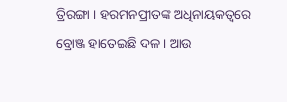ତ୍ରିରଙ୍ଗା । ହରମନପ୍ରୀତଙ୍କ ଅଧିନାୟକତ୍ୱରେ ବ୍ରୋଞ୍ଜ ହାତେଇଛି ଦଳ । ଆଉ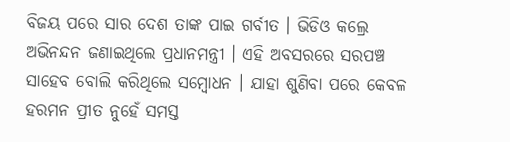ବିଜୟ ପରେ ସାର ଦେଶ ତାଙ୍କ ପାଇ ଗର୍ବୀତ । ଭିଡିଓ କଲ୍ରେ ଅଭିନନ୍ଦନ ଜଣାଇଥିଲେ ପ୍ରଧାନମନ୍ତ୍ରୀ । ଏହି ଅବସରରେ ସରପଞ୍ଚ ସାହେବ ବୋଲି କରିଥିଲେ ସମ୍ୱୋଧନ । ଯାହା ଶୁଣିବା ପରେ କେବଳ ହରମନ ପ୍ରୀତ ନୁହେଁ ସମସ୍ତ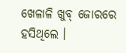ଖେଳାଳି ଖୁବ୍ ଜୋରରେ ହସିଥିଲେ ।